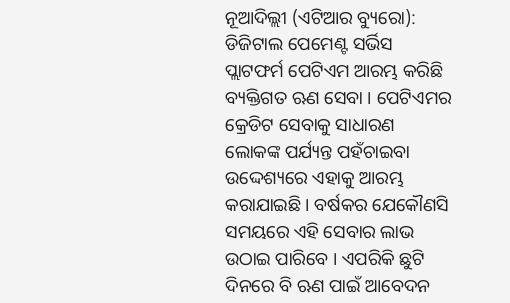ନୂଆଦିଲ୍ଲୀ (ଏଟିଆର ବ୍ୟୁରୋ): ଡିଜିଟାଲ ପେମେଣ୍ଟ ସର୍ଭିସ ପ୍ଲାଟଫର୍ମ ପେଟିଏମ ଆରମ୍ଭ କରିଛି ବ୍ୟକ୍ତିଗତ ଋଣ ସେବା । ପେଟିଏମର କ୍ରେଡିଟ ସେବାକୁ ସାଧାରଣ ଲୋକଙ୍କ ପର୍ଯ୍ୟନ୍ତ ପହଁଚାଇବା ଉଦ୍ଦେଶ୍ୟରେ ଏହାକୁ ଆରମ୍ଭ କରାଯାଇଛି । ବର୍ଷକର ଯେକୌଣସି ସମୟରେ ଏହି ସେବାର ଲାଭ ଉଠାଇ ପାରିବେ । ଏପରିକି ଛୁଟି ଦିନରେ ବି ଋଣ ପାଇଁ ଆବେଦନ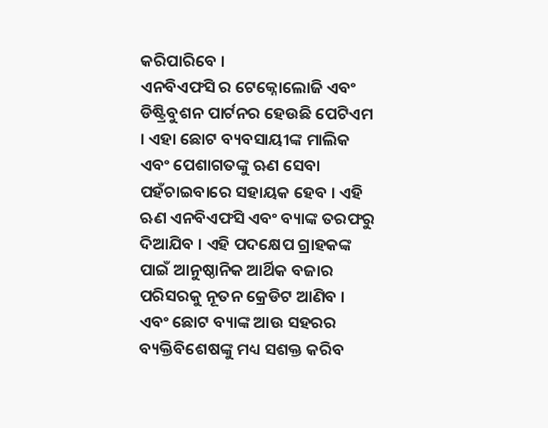କରିପାରିବେ ।
ଏନବିଏଫସି ର ଟେକ୍ନୋଲୋଜି ଏବଂ ଡିଷ୍ଟ୍ରିବୁଶନ ପାର୍ଟନର ହେଉଛି ପେଟିଏମ । ଏହା ଛୋଟ ବ୍ୟବସାୟୀଙ୍କ ମାଲିକ ଏବଂ ପେଶାଗତଙ୍କୁ ଋଣ ସେବା ପହଁଚାଇବାରେ ସହାୟକ ହେବ । ଏହି ଋଣ ଏନବିଏଫସି ଏବଂ ବ୍ୟାଙ୍କ ତରଫରୁ ଦିଆଯିବ । ଏହି ପଦକ୍ଷେପ ଗ୍ରାହକଙ୍କ ପାଇଁ ଆନୁଷ୍ଠାନିକ ଆର୍ଥିକ ବଜାର ପରିସରକୁ ନୂତନ କ୍ରେଡିଟ ଆଣିବ । ଏବଂ ଛୋଟ ବ୍ୟାଙ୍କ ଆଉ ସହରର ବ୍ୟକ୍ତିବିଶେଷଙ୍କୁ ମଧ୍ୟ ସଶକ୍ତ କରିବ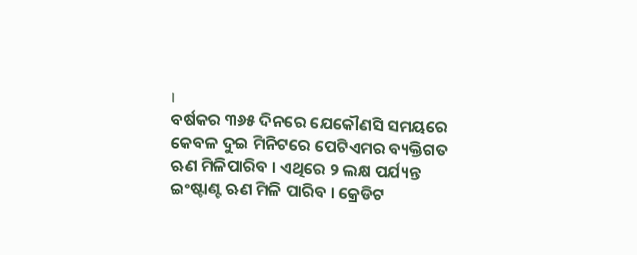।
ବର୍ଷକର ୩୬୫ ଦିନରେ ଯେକୌଣସି ସମୟରେ କେବଳ ଦୁଇ ମିନିଟରେ ପେଟିଏମର ବ୍ୟକ୍ତିଗତ ଋଣ ମିଳିପାରିବ । ଏଥିରେ ୨ ଲକ୍ଷ ପର୍ଯ୍ୟନ୍ତ ଇଂଷ୍ଟାଣ୍ଟ ଋଣ ମିଳି ପାରିବ । କ୍ରେଡିଟ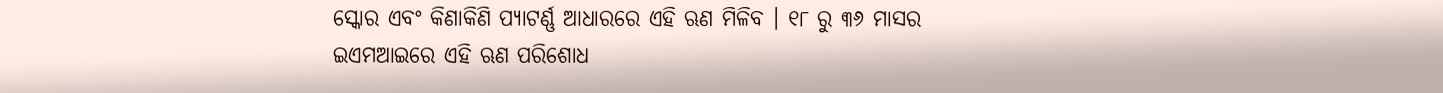ସ୍କୋର ଏବଂ କିଣାକିଣି ପ୍ୟାଟର୍ଣ୍ଣ ଆଧାରରେ ଏହି ଋଣ ମିଳିବ । ୧୮ ରୁ ୩୬ ମାସର ଇଏମଆଇରେ ଏହି ଋଣ ପରିଶୋଧ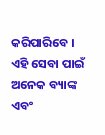କରିପାରିବେ । ଏହି ସେବା ପାଇଁ ଅନେକ ବ୍ୟାଙ୍କ ଏବଂ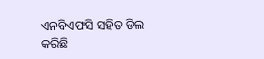ଏନବିଏଫସି ସହିତ ଡିଲ କରିଛି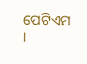ପେଟିଏମ ।